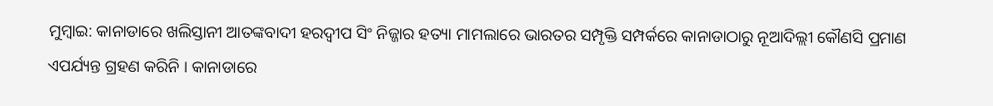ମୁମ୍ବାଇ: କାନାଡାରେ ଖଲିସ୍ତାନୀ ଆତଙ୍କବାଦୀ ହରଦ୍ବୀପ ସିଂ ନିଜ୍ଜାର ହତ୍ୟା ମାମଲାରେ ଭାରତର ସମ୍ପୃକ୍ତି ସମ୍ପର୍କରେ କାନାଡାଠାରୁ ନୂଆଦିଲ୍ଲୀ କୌଣସି ପ୍ରମାଣ ଏପର୍ଯ୍ୟନ୍ତ ଗ୍ରହଣ କରିନି । କାନାଡାରେ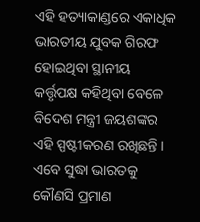ଏହି ହତ୍ୟାକାଣ୍ଡରେ ଏକାଧିକ ଭାରତୀୟ ଯୁବକ ଗିରଫ ହୋଇଥିବା ସ୍ଥାନୀୟ କର୍ତ୍ତୃପକ୍ଷ କହିଥିବା ବେଳେ ବିଦେଶ ମନ୍ତ୍ରୀ ଜୟଶଙ୍କର ଏହି ସ୍ପଷ୍ଟୀକରଣ ରଖିଛନ୍ତି । ଏବେ ସୁଦ୍ଧା ଭାରତକୁ କୌଣସି ପ୍ରମାଣ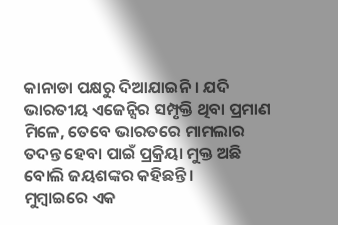କାନାଡା ପକ୍ଷରୁ ଦିଆଯାଇନି । ଯଦି ଭାରତୀୟ ଏଜେନ୍ସିର ସମ୍ପୃକ୍ତି ଥିବା ପ୍ରମାଣ ମିଳେ, ତେବେ ଭାରତରେ ମାମଲାର ତଦନ୍ତ ହେବା ପାଇଁ ପ୍ରକ୍ରିୟା ମୁକ୍ତ ଅଛି ବୋଲି ଜୟଶଙ୍କର କହିଛନ୍ତି ।
ମୁମ୍ବାଇରେ ଏକ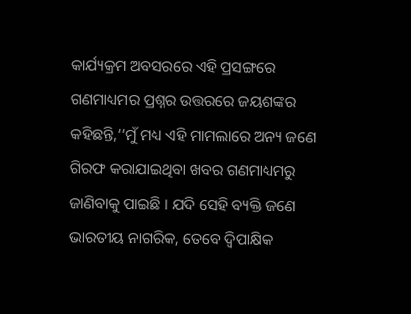କାର୍ଯ୍ୟକ୍ରମ ଅବସରରେ ଏହି ପ୍ରସଙ୍ଗରେ ଗଣମାଧ୍ୟମର ପ୍ରଶ୍ନର ଉତ୍ତରରେ ଜୟଶଙ୍କର କହିଛନ୍ତି,‘‘ମୁଁ ମଧ୍ୟ ଏହି ମାମଲାରେ ଅନ୍ୟ ଜଣେ ଗିରଫ କରାଯାଇଥିବା ଖବର ଗଣମାଧ୍ୟମରୁ ଜାଣିବାକୁ ପାଇଛି । ଯଦି ସେହି ବ୍ୟକ୍ତି ଜଣେ ଭାରତୀୟ ନାଗରିକ, ତେବେ ଦ୍ବିପାକ୍ଷିକ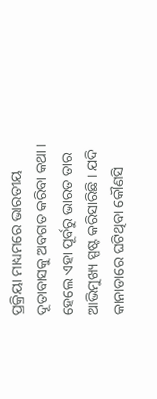ପ୍ରକ୍ରିୟା ମାଧ୍ୟମରେ ଭାରତୀୟ ଦୂତାବାସକୁ ଅବଗତ କରିବା କଥା । ହେଲେ ଏହା ପୂର୍ବରୁ ଭାରତ ତାର ଆଭିମୁଖ୍ୟ ସ୍ପଷ୍ଟ କରିସାରିଛି । ଯଦି କାନାଡାରେ ଘଟିଥିବା କୌଣସି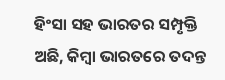ହିଂସା ସହ ଭାରତର ସମ୍ପୃକ୍ତି ଅଛି, କିମ୍ବା ଭାରତରେ ତଦନ୍ତ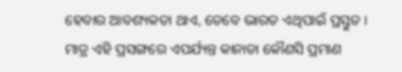ହେବାର ଆବଶ୍ୟକତା ଥାଏ, ତେବେ ଭାରତ ଏଥିପାଇଁ ପ୍ରସ୍ତୁତ । ମାତ୍ର ଏହି ପ୍ରସଙ୍ଗରେ ଏପର୍ଯ୍ୟନ୍ତ କାନାଡା କୌଣସି ପ୍ରମାଣ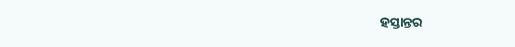ହସ୍ତାନ୍ତର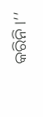କରିନି ।’’